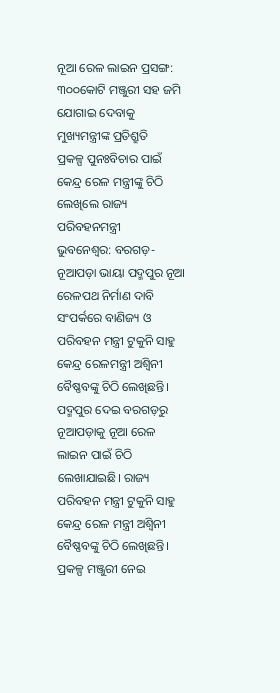ନୂଆ ରେଳ ଲାଇନ ପ୍ରସଙ୍ଗ: ୩୦୦କୋଟି ମଞ୍ଜୁରୀ ସହ ଜମି ଯୋଗାଇ ଦେବାକୁ ମୁଖ୍ୟମନ୍ତ୍ରୀଙ୍କ ପ୍ରତିଶ୍ରୁତି
ପ୍ରକଳ୍ପ ପୁନଃବିଚାର ପାଇଁ କେନ୍ଦ୍ର ରେଳ ମନ୍ତ୍ରୀଙ୍କୁ ଚିଠି ଲେଖିଲେ ରାଜ୍ୟ ପରିବହନମନ୍ତ୍ରୀ
ଭୁବନେଶ୍ବର: ବରଗଡ଼-ନୂଆପଡ଼ା ଭାୟା ପଦ୍ମପୁର ନୂଆ ରେଳପଥ ନିର୍ମାଣ ଦାବି ସଂପର୍କରେ ବାଣିଜ୍ୟ ଓ ପରିବହନ ମନ୍ତ୍ରୀ ଟୁକୁନି ସାହୁ କେନ୍ଦ୍ର ରେଳମନ୍ତ୍ରୀ ଅଶ୍ୱିନୀ ବୈଷ୍ଣବଙ୍କୁ ଚିଠି ଲେଖିଛନ୍ତି। ପଦ୍ମପୁର ଦେଇ ବରଗଡ଼ରୁ ନୂଆପଡ଼ାକୁ ନୂଆ ରେଳ ଲାଇନ ପାଇଁ ଚିଠି ଲେଖାଯାଇଛି। ରାଜ୍ୟ ପରିବହନ ମନ୍ତ୍ରୀ ଟୁକୁନି ସାହୁ କେନ୍ଦ୍ର ରେଳ ମନ୍ତ୍ରୀ ଅଶ୍ବିନୀ ବୈଷ୍ଣବଙ୍କୁ ଚିଠି ଲେଖିଛନ୍ତି। ପ୍ରକଳ୍ପ ମଞ୍ଜୁରୀ ନେଇ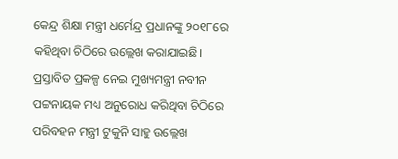କେନ୍ଦ୍ର ଶିକ୍ଷା ମନ୍ତ୍ରୀ ଧର୍ମେନ୍ଦ୍ର ପ୍ରଧାନଙ୍କୁ ୨୦୧୮ରେ କହିଥିବା ଚିଠିରେ ଉଲ୍ଲେଖ କରାଯାଇଛି। ପ୍ରସ୍ତାବିତ ପ୍ରକଳ୍ପ ନେଇ ମୁଖ୍ୟମନ୍ତ୍ରୀ ନବୀନ ପଟ୍ଟନାୟକ ମଧ୍ୟ ଅନୁରୋଧ କରିଥିବା ଚିଠିରେ ପରିବହନ ମନ୍ତ୍ରୀ ଟୁକୁନି ସାହୁ ଉଲ୍ଲେଖ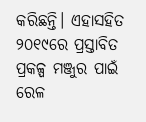କରିଛନ୍ତି। ଏହାସହିତ ୨୦୧୯ରେ ପ୍ରସ୍ତାବିତ ପ୍ରକଳ୍ପ ମଞ୍ଜୁର ପାଇଁ ରେଳ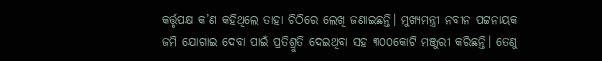କର୍ତ୍ତୃପକ୍ଷ କ’ଣ କହିଥିଲେ ତାହା ଚିଠିରେ ଲେଖି ଜଣାଇଛନ୍ତି। ମୁଖ୍ୟମନ୍ତ୍ରୀ ନବୀନ ପଟ୍ଟନାୟକ ଜମି ଯୋଗାଇ ଦେବା ପାଇଁ ପ୍ରତିଶ୍ରୁତି ଦେଇଥିବା ସହ ୩୦୦କୋଟି ମଞ୍ଜୁରୀ କରିଛନ୍ତି। ତେଣୁ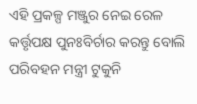ଏହି ପ୍ରକଳ୍ପ ମଞ୍ଜୁର ନେଇ ରେଳ କର୍ତ୍ତୃପକ୍ଷ ପୁନଃବିର୍ଚାର କରନ୍ତୁ ବୋଲି ପରିବହନ ମନ୍ତ୍ରୀ ଟୁକୁନି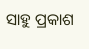ସାହୁ ପ୍ରକାଶ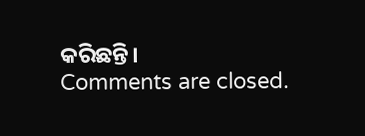କରିଛନ୍ତି।
Comments are closed.